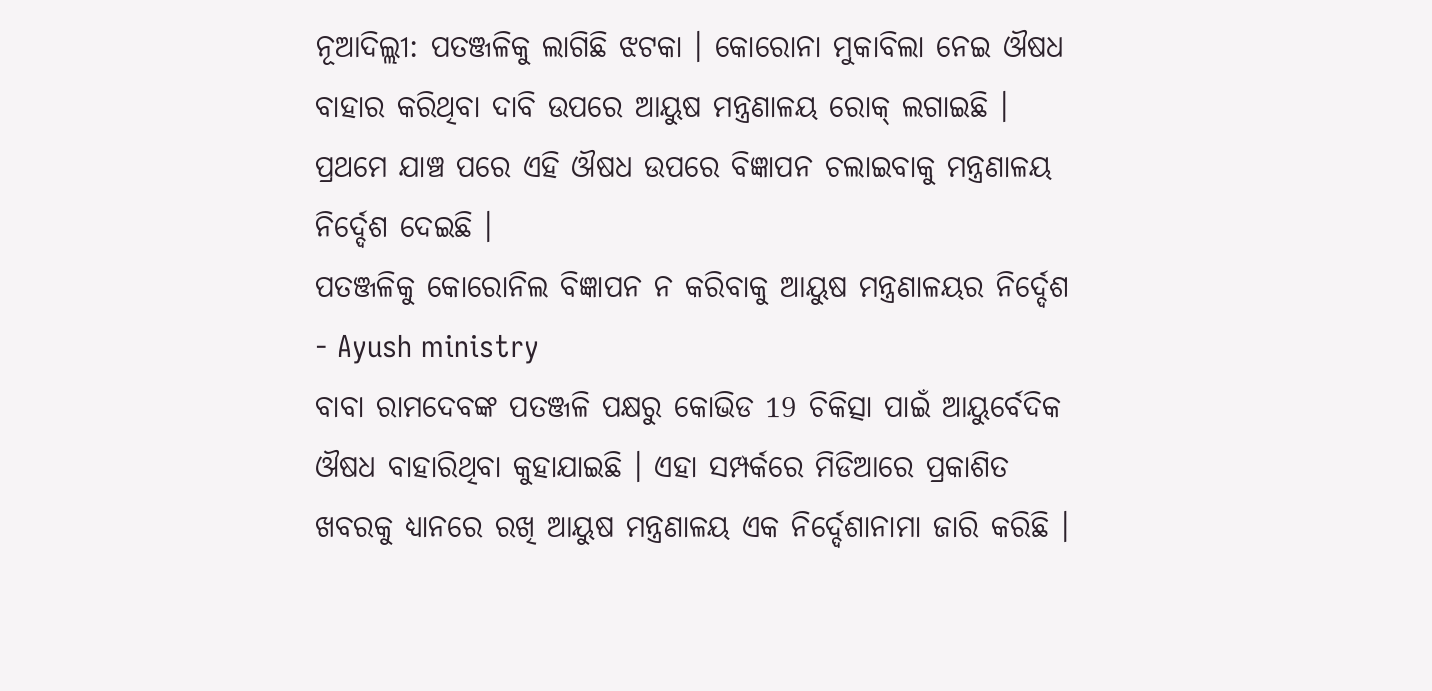ନୂଆଦିଲ୍ଲୀ: ପତଞ୍ଜଳିକୁ ଲାଗିଛି ଝଟକା । କୋରୋନା ମୁକାବିଲା ନେଇ ଔଷଧ ବାହାର କରିଥିବା ଦାବି ଉପରେ ଆୟୁଷ ମନ୍ତ୍ରଣାଳୟ ରୋକ୍ ଲଗାଇଛି । ପ୍ରଥମେ ଯାଞ୍ଚ ପରେ ଏହି ଔଷଧ ଉପରେ ବିଜ୍ଞାପନ ଚଲାଇବାକୁ ମନ୍ତ୍ରଣାଳୟ ନିର୍ଦ୍ଦେଶ ଦେଇଛି ।
ପତଞ୍ଜଳିକୁ କୋରୋନିଲ ବିଜ୍ଞାପନ ନ କରିବାକୁ ଆୟୁଷ ମନ୍ତ୍ରଣାଳୟର ନିର୍ଦ୍ଦେଶ - Ayush ministry
ବାବା ରାମଦେବଙ୍କ ପତଞ୍ଜଳି ପକ୍ଷରୁ କୋଭିଡ 19 ଚିକିତ୍ସା ପାଇଁ ଆୟୁର୍ବେଦିକ ଔଷଧ ବାହାରିଥିବା କୁହାଯାଇଛି । ଏହା ସମ୍ପର୍କରେ ମିଡିଆରେ ପ୍ରକାଶିତ ଖବରକୁ ଧ୍ୟାନରେ ରଖି ଆୟୁଷ ମନ୍ତ୍ରଣାଳୟ ଏକ ନିର୍ଦ୍ଦେଶାନାମା ଜାରି କରିଛି ।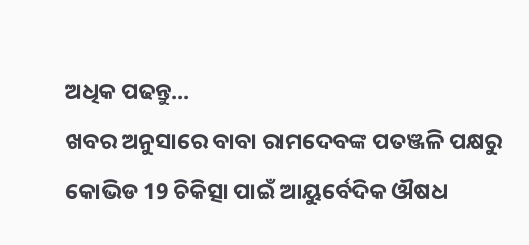ଅଧିକ ପଢନ୍ତୁ...
ଖବର ଅନୁସାରେ ବାବା ରାମଦେବଙ୍କ ପତଞ୍ଜଳି ପକ୍ଷରୁ କୋଭିଡ 19 ଚିକିତ୍ସା ପାଇଁ ଆୟୁର୍ବେଦିକ ଔଷଧ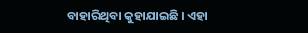ବାହାରିଥିବା କୁହାଯାଇଛି । ଏହା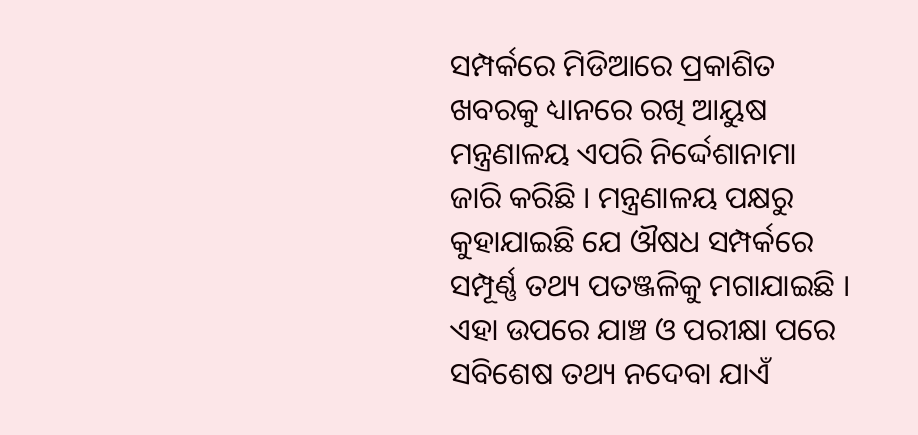ସମ୍ପର୍କରେ ମିଡିଆରେ ପ୍ରକାଶିତ ଖବରକୁ ଧ୍ୟାନରେ ରଖି ଆୟୁଷ ମନ୍ତ୍ରଣାଳୟ ଏପରି ନିର୍ଦ୍ଦେଶାନାମା ଜାରି କରିଛି । ମନ୍ତ୍ରଣାଳୟ ପକ୍ଷରୁ କୁହାଯାଇଛି ଯେ ଔଷଧ ସମ୍ପର୍କରେ ସମ୍ପୂର୍ଣ୍ଣ ତଥ୍ୟ ପତଞ୍ଜଳିକୁ ମଗାଯାଇଛି । ଏହା ଉପରେ ଯାଞ୍ଚ ଓ ପରୀକ୍ଷା ପରେ ସବିଶେଷ ତଥ୍ୟ ନଦେବା ଯାଏଁ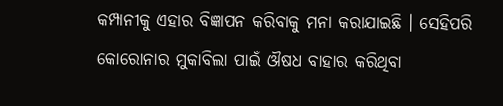କମ୍ପାନୀକୁ ଏହାର ବିଜ୍ଞାପନ କରିବାକୁ ମନା କରାଯାଇଛି । ସେହିପରି କୋରୋନାର ମୁକାବିଲା ପାଇଁ ଔଷଧ ବାହାର କରିଥିବା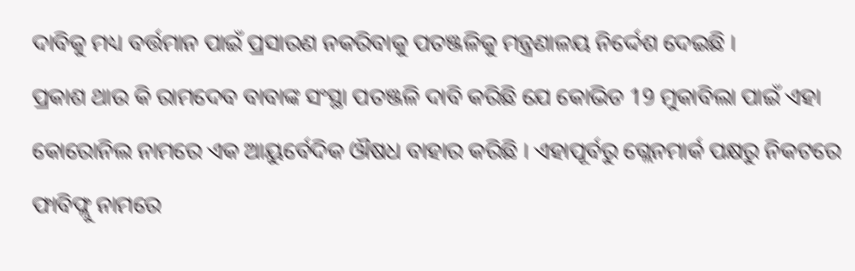ଦାବିକୁ ମଧ୍ୟ ବର୍ତ୍ତମାନ ପାଇଁ ପ୍ରସାରଣ ନକରିବାକୁ ପତଞ୍ଜଳିକୁ ମନ୍ତ୍ରଣାଳୟ ନିର୍ଦ୍ଦେଶ ଦେଇଛି ।
ପ୍ରକାଶ ଥାଉ କି ରାମଦେବ ବାବାଙ୍କ ସଂସ୍ଥା ପତଞ୍ଜଳି ଦାବି କରିଛି ଯେ କୋଭିଡ 19 ମୁକାବିଲା ପାଇଁ ଏହା କୋରୋନିଲ ନାମରେ ଏକ ଆୟୁର୍ବେଦିକ ଔଷଧ ବାହାର କରିଛି । ଏହାପୂର୍ବରୁ ଗ୍ଲେନମାର୍କ ପକ୍ଷରୁ ନିକଟରେ ଫାବିଫ୍ଲୁ ନାମରେ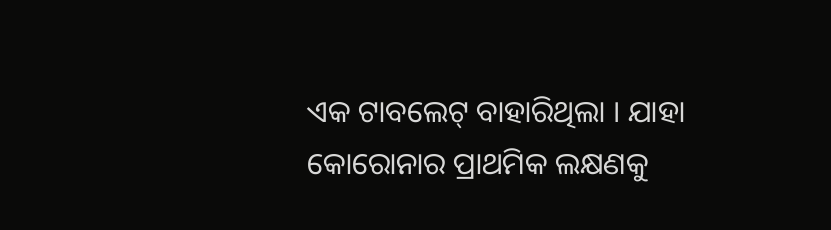ଏକ ଟାବଲେଟ୍ ବାହାରିଥିଲା । ଯାହା କୋରୋନାର ପ୍ରାଥମିକ ଲକ୍ଷଣକୁ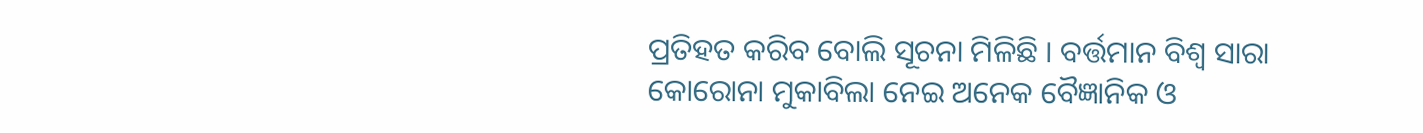ପ୍ରତିହତ କରିବ ବୋଲି ସୂଚନା ମିଳିଛି । ବର୍ତ୍ତମାନ ବିଶ୍ବ ସାରା କୋରୋନା ମୁକାବିଲା ନେଇ ଅନେକ ବୈଜ୍ଞାନିକ ଓ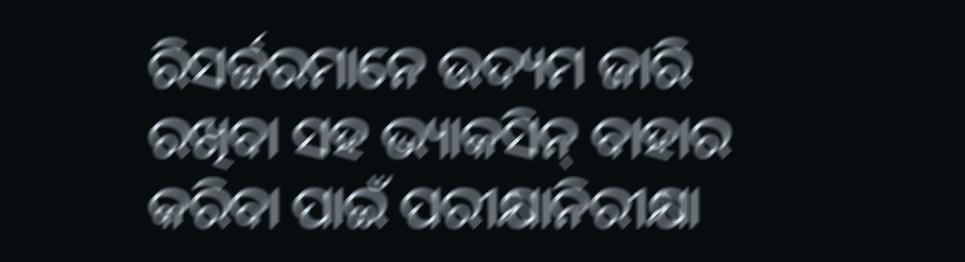ରିସର୍ଚ୍ଚରମାନେ ଉଦ୍ୟମ ଜାରି ରଖିବା ସହ ଭ୍ୟାକସିନ୍ ବାହାର କରିବା ପାଇଁ ପରୀକ୍ଷାନିରୀକ୍ଷା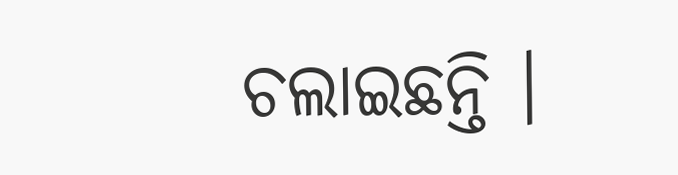ଚଲାଇଛନ୍ତି ।